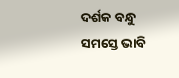ଦର୍ଶକ ବନ୍ଧୁ ସମସ୍ତେ ଭାବି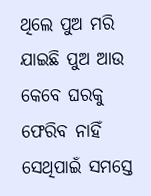ଥିଲେ ପୁଅ ମରି ଯାଇଛି ପୁଅ ଆଉ କେବେ ଘରକୁ ଫେରିବ ନାହିଁ ସେଥିପାଇଁ ସମସ୍ତେ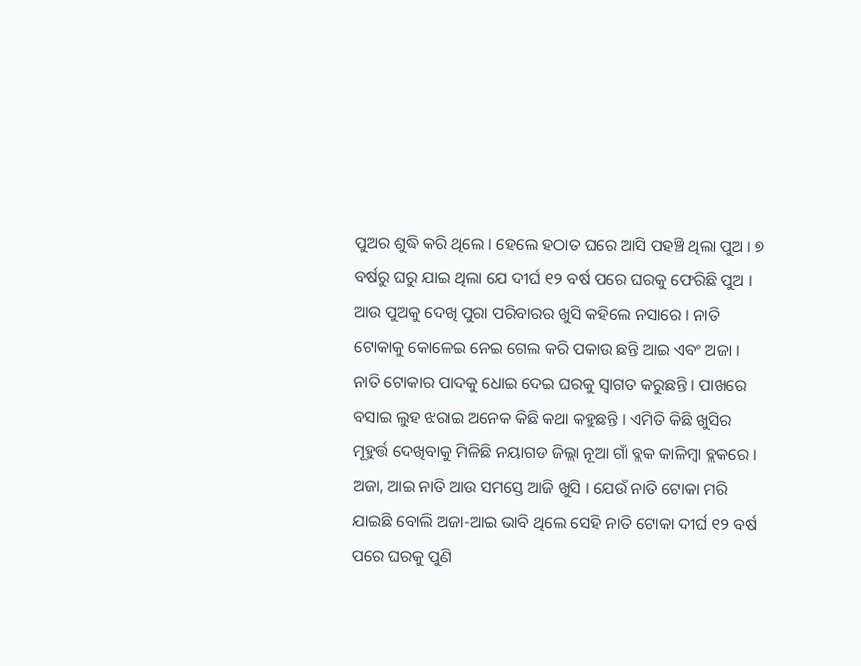ପୁଅର ଶୁଦ୍ଧି କରି ଥିଲେ । ହେଲେ ହଠାତ ଘରେ ଆସି ପହଞ୍ଚି ଥିଲା ପୁଅ । ୭ ବର୍ଷରୁ ଘରୁ ଯାଇ ଥିଲା ଯେ ଦୀର୍ଘ ୧୨ ବର୍ଷ ପରେ ଘରକୁ ଫେରିଛି ପୁଅ । ଆଉ ପୁଅକୁ ଦେଖି ପୁରା ପରିବାରର ଖୁସି କହିଲେ ନସାରେ । ନାତି ଟୋକାକୁ କୋଳେଇ ନେଇ ଗେଲ କରି ପକାଉ ଛନ୍ତି ଆଇ ଏବଂ ଅଜା ।
ନାତି ଟୋକାର ପାଦକୁ ଧୋଇ ଦେଇ ଘରକୁ ସ୍ଵାଗତ କରୁଛନ୍ତି । ପାଖରେ ବସାଇ ଲୁହ ଝରାଇ ଅନେକ କିଛି କଥା କହୁଛନ୍ତି । ଏମିତି କିଛି ଖୁସିର ମୂହୁର୍ତ୍ତ ଦେଖିବାକୁ ମିଳିଛି ନୟାଗଡ ଜିଲ୍ଲା ନୂଆ ଗାଁ ବ୍ଲକ କାଳିମ୍ବା ବ୍ଲକରେ । ଅଜା, ଆଇ ନାତି ଆଉ ସମସ୍ତେ ଆଜି ଖୁସି । ଯେଉଁ ନାତି ଟୋକା ମରି ଯାଇଛି ବୋଲି ଅଜା-ଆଇ ଭାବି ଥିଲେ ସେହି ନାତି ଟୋକା ଦୀର୍ଘ ୧୨ ବର୍ଷ ପରେ ଘରକୁ ପୁଣି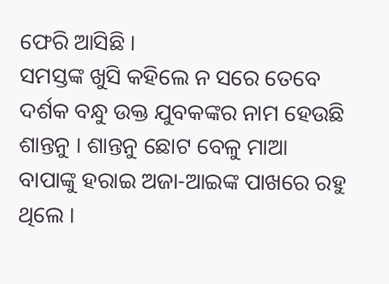ଫେରି ଆସିଛି ।
ସମସ୍ତଙ୍କ ଖୁସି କହିଲେ ନ ସରେ ତେବେ ଦର୍ଶକ ବନ୍ଧୁ ଉକ୍ତ ଯୁବକଙ୍କର ନାମ ହେଉଛି ଶାନ୍ତନୁ । ଶାନ୍ତନୁ ଛୋଟ ବେଳୁ ମାଆ ବାପାଙ୍କୁ ହରାଇ ଅଜା-ଆଇଙ୍କ ପାଖରେ ରହୁ ଥିଲେ ।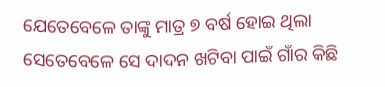ଯେତେବେଳେ ତାଙ୍କୁ ମାତ୍ର ୭ ବର୍ଷ ହୋଇ ଥିଲା ସେତେବେଳେ ସେ ଦାଦନ ଖଟିବା ପାଇଁ ଗାଁର କିଛି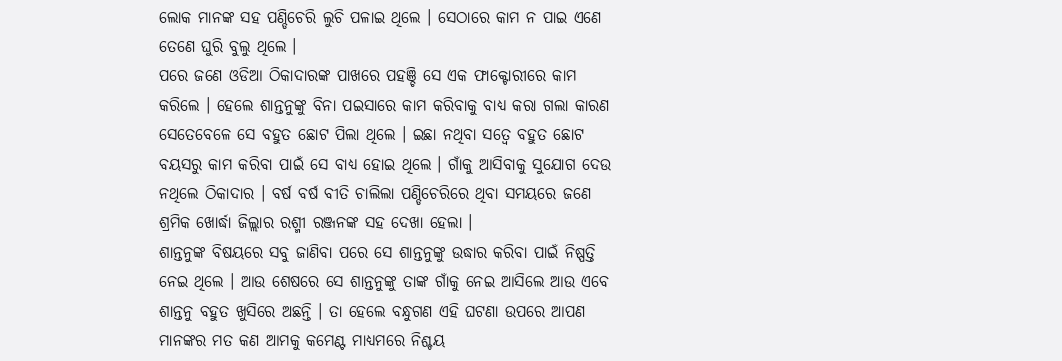ଲୋକ ମାନଙ୍କ ସହ ପଣ୍ଡିଚେରି ଲୁଚି ପଳାଇ ଥିଲେ । ସେଠାରେ କାମ ନ ପାଇ ଏଣେ ତେଣେ ଘୁରି ବୁଲୁ ଥିଲେ ।
ପରେ ଜଣେ ଓଡିଆ ଠିକାଦାରଙ୍କ ପାଖରେ ପହଞ୍ଚି ସେ ଏକ ଫାକ୍ଟୋରୀରେ କାମ କରିଲେ । ହେଲେ ଶାନ୍ତନୁଙ୍କୁ ବିନା ପଇସାରେ କାମ କରିବାକୁ ବାଧ୍ୟ କରା ଗଲା କାରଣ ସେତେବେଳେ ସେ ବହୁତ ଛୋଟ ପିଲା ଥିଲେ । ଇଛା ନଥିବା ସତ୍ବେ ବହୁତ ଛୋଟ ବୟସରୁ କାମ କରିବା ପାଇଁ ସେ ବାଧ୍ୟ ହୋଇ ଥିଲେ । ଗାଁକୁ ଆସିବାକୁ ସୁଯୋଗ ଦେଉ ନଥିଲେ ଠିକାଦାର । ବର୍ଷ ବର୍ଷ ବୀତି ଚାଲିଲା ପଣ୍ଡିଚେରିରେ ଥିବା ସମୟରେ ଜଣେ ଶ୍ରମିକ ଖୋର୍ଦ୍ଧା ଜିଲ୍ଲାର ରଶ୍ମୀ ରଞ୍ଜନଙ୍କ ସହ ଦେଖା ହେଲା ।
ଶାନ୍ତନୁଙ୍କ ବିଷୟରେ ସବୁ ଜାଣିବା ପରେ ସେ ଶାନ୍ତନୁଙ୍କୁ ଉଦ୍ଧାର କରିବା ପାଇଁ ନିଷ୍ପତ୍ତି ନେଇ ଥିଲେ । ଆଉ ଶେଷରେ ସେ ଶାନ୍ତନୁଙ୍କୁ ତାଙ୍କ ଗାଁକୁ ନେଇ ଆସିଲେ ଆଉ ଏବେ ଶାନ୍ତନୁ ବହୁତ ଖୁସିରେ ଅଛନ୍ତି । ତା ହେଲେ ବନ୍ଧୁଗଣ ଏହି ଘଟଣା ଉପରେ ଆପଣ ମାନଙ୍କର ମତ କଣ ଆମକୁ କମେଣ୍ଟ ମାଧ୍ୟମରେ ନିଶ୍ଚୟ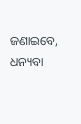ଜଣାଇବେ, ଧନ୍ୟବା